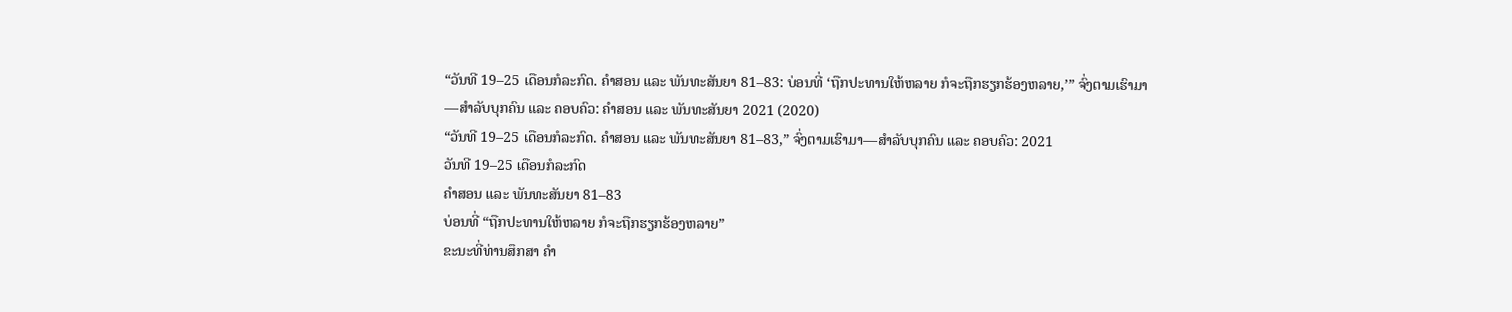“ວັນທີ 19–25 ເດືອນກໍລະກົດ. ຄຳສອນ ແລະ ພັນທະສັນຍາ 81–83: ບ່ອນທີ່ ‘ຖືກປະທານໃຫ້ຫລາຍ ກໍຈະຖືກຮຽກຮ້ອງຫລາຍ,’” ຈົ່ງຕາມເຮົາມາ—ສຳລັບບຸກຄົນ ແລະ ຄອບຄົວ: ຄຳສອນ ແລະ ພັນທະສັນຍາ 2021 (2020)
“ວັນທີ 19–25 ເດືອນກໍລະກົດ. ຄຳສອນ ແລະ ພັນທະສັນຍາ 81–83,” ຈົ່ງຕາມເຮົາມາ—ສຳລັບບຸກຄົນ ແລະ ຄອບຄົວ: 2021
ວັນທີ 19–25 ເດືອນກໍລະກົດ
ຄຳສອນ ແລະ ພັນທະສັນຍາ 81–83
ບ່ອນທີ່ “ຖືກປະທານໃຫ້ຫລາຍ ກໍຈະຖືກຮຽກຮ້ອງຫລາຍ”
ຂະນະທີ່ທ່ານສຶກສາ ຄຳ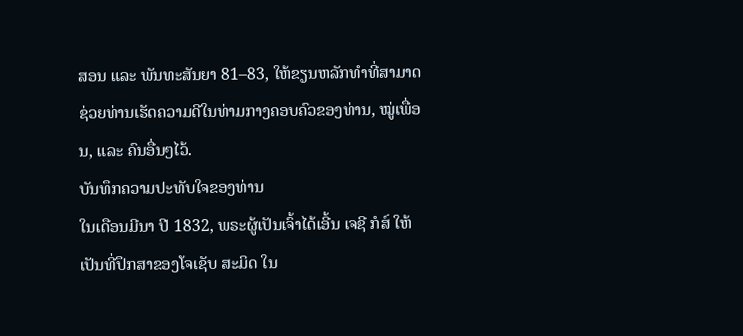ສອນ ແລະ ພັນທະສັນຍາ 81–83, ໃຫ້ຂຽນຫລັກທຳທີ່ສາມາດຊ່ວຍທ່ານເຮັດຄວາມດີໃນທ່າມກາງຄອບຄົວຂອງທ່ານ, ໝູ່ເພື່ອນ, ແລະ ຄົນອື່ນໆໄວ້.
ບັນທຶກຄວາມປະທັບໃຈຂອງທ່ານ
ໃນເດືອນມີນາ ປີ 1832, ພຣະຜູ້ເປັນເຈົ້າໄດ້ເອີ້ນ ເຈຊີ ກໍສ໌ ໃຫ້ເປັນທີ່ປຶກສາຂອງໂຈເຊັບ ສະມິດ ໃນ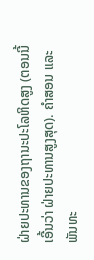ຝ່າຍປະທານຂອງຖານະປະໂລຫິດສູງ (ຕອນນີ້ເອີ້ນວ່າ ຝ່າຍປະທານສູງສຸດ). ຄຳສອນ ແລະ ພັນທະ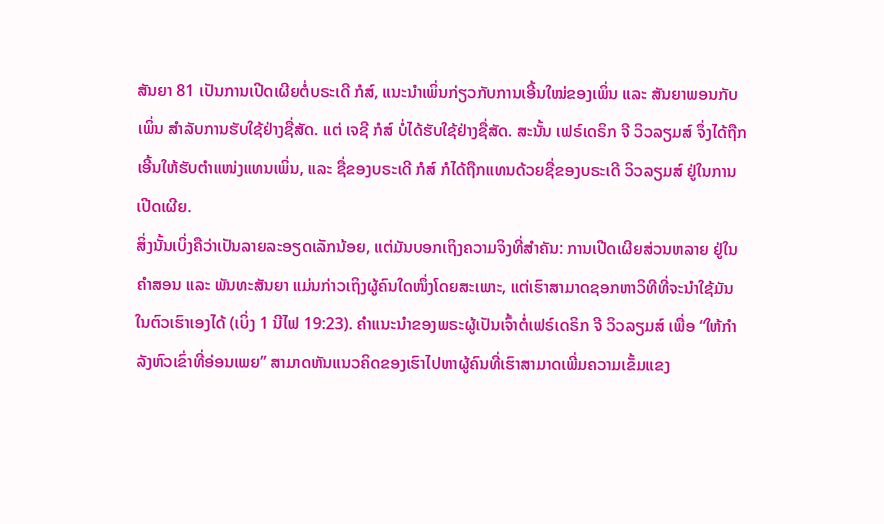ສັນຍາ 81 ເປັນການເປີດເຜີຍຕໍ່ບຣະເດີ ກໍສ໌, ແນະນຳເພິ່ນກ່ຽວກັບການເອີ້ນໃໝ່ຂອງເພິ່ນ ແລະ ສັນຍາພອນກັບເພິ່ນ ສຳລັບການຮັບໃຊ້ຢ່າງຊື່ສັດ. ແຕ່ ເຈຊີ ກໍສ໌ ບໍ່ໄດ້ຮັບໃຊ້ຢ່າງຊື່ສັດ. ສະນັ້ນ ເຟຣ໌ເດຣິກ ຈີ ວິວລຽມສ໌ ຈຶ່ງໄດ້ຖືກເອີ້ນໃຫ້ຮັບຕຳແໜ່ງແທນເພິ່ນ, ແລະ ຊື່ຂອງບຣະເດີ ກໍສ໌ ກໍໄດ້ຖືກແທນດ້ວຍຊື່ຂອງບຣະເດີ ວິວລຽມສ໌ ຢູ່ໃນການເປີດເຜີຍ.
ສິ່ງນັ້ນເບິ່ງຄືວ່າເປັນລາຍລະອຽດເລັກນ້ອຍ, ແຕ່ມັນບອກເຖິງຄວາມຈິງທີ່ສຳຄັນ: ການເປີດເຜີຍສ່ວນຫລາຍ ຢູ່ໃນຄຳສອນ ແລະ ພັນທະສັນຍາ ແມ່ນກ່າວເຖິງຜູ້ຄົນໃດໜຶ່ງໂດຍສະເພາະ, ແຕ່ເຮົາສາມາດຊອກຫາວິທີທີ່ຈະນຳໃຊ້ມັນ ໃນຕົວເຮົາເອງໄດ້ (ເບິ່ງ 1 ນີໄຟ 19:23). ຄຳແນະນຳຂອງພຣະຜູ້ເປັນເຈົ້າຕໍ່ເຟຣ໌ເດຣິກ ຈີ ວິວລຽມສ໌ ເພື່ອ “ໃຫ້ກຳລັງຫົວເຂົ່າທີ່ອ່ອນເພຍ” ສາມາດຫັນແນວຄິດຂອງເຮົາໄປຫາຜູ້ຄົນທີ່ເຮົາສາມາດເພີ່ມຄວາມເຂັ້ມແຂງ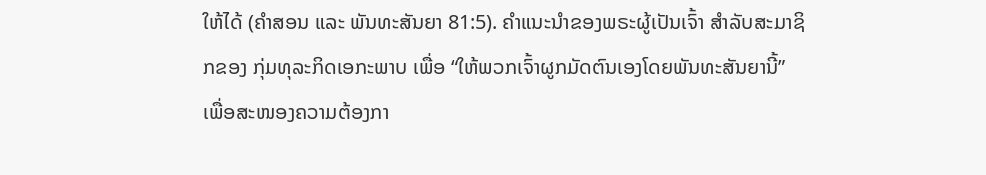ໃຫ້ໄດ້ (ຄຳສອນ ແລະ ພັນທະສັນຍາ 81:5). ຄຳແນະນຳຂອງພຣະຜູ້ເປັນເຈົ້າ ສຳລັບສະມາຊິກຂອງ ກຸ່ມທຸລະກິດເອກະພາບ ເພື່ອ “ໃຫ້ພວກເຈົ້າຜູກມັດຕົນເອງໂດຍພັນທະສັນຍານີ້” ເພື່ອສະໜອງຄວາມຕ້ອງກາ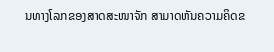ນທາງໂລກຂອງສາດສະໜາຈັກ ສາມາດຫັນຄວາມຄິດຂ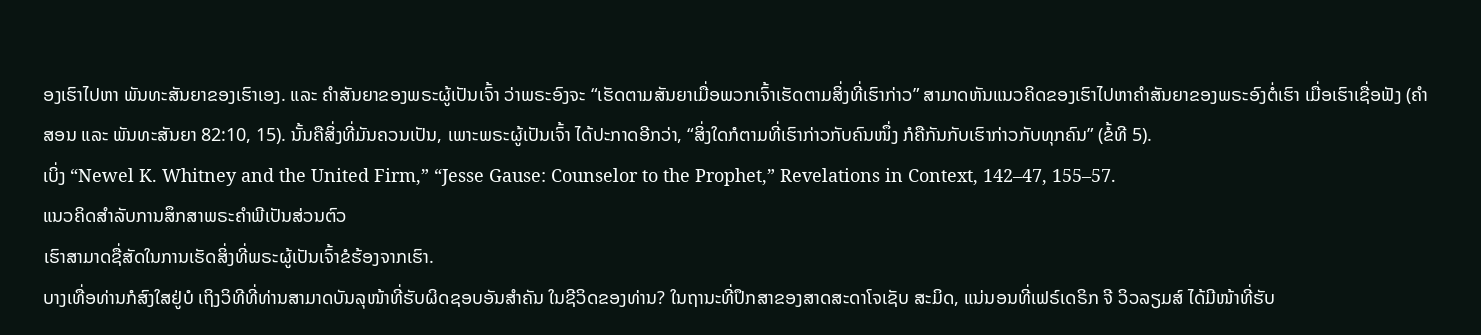ອງເຮົາໄປຫາ ພັນທະສັນຍາຂອງເຮົາເອງ. ແລະ ຄຳສັນຍາຂອງພຣະຜູ້ເປັນເຈົ້າ ວ່າພຣະອົງຈະ “ເຮັດຕາມສັນຍາເມື່ອພວກເຈົ້າເຮັດຕາມສິ່ງທີ່ເຮົາກ່າວ” ສາມາດຫັນແນວຄິດຂອງເຮົາໄປຫາຄຳສັນຍາຂອງພຣະອົງຕໍ່ເຮົາ ເມື່ອເຮົາເຊື່ອຟັງ (ຄຳສອນ ແລະ ພັນທະສັນຍາ 82:10, 15). ນັ້ນຄືສິ່ງທີ່ມັນຄວນເປັນ, ເພາະພຣະຜູ້ເປັນເຈົ້າ ໄດ້ປະກາດອີກວ່າ, “ສິ່ງໃດກໍຕາມທີ່ເຮົາກ່າວກັບຄົນໜຶ່ງ ກໍຄືກັນກັບເຮົາກ່າວກັບທຸກຄົນ” (ຂໍ້ທີ 5).
ເບິ່ງ “Newel K. Whitney and the United Firm,” “Jesse Gause: Counselor to the Prophet,” Revelations in Context, 142–47, 155–57.
ແນວຄິດສຳລັບການສຶກສາພຣະຄຳພີເປັນສ່ວນຕົວ
ເຮົາສາມາດຊື່ສັດໃນການເຮັດສິ່ງທີ່ພຣະຜູ້ເປັນເຈົ້າຂໍຮ້ອງຈາກເຮົາ.
ບາງເທື່ອທ່ານກໍສົງໃສຢູ່ບໍ ເຖິງວິທີທີ່ທ່ານສາມາດບັນລຸໜ້າທີ່ຮັບຜິດຊອບອັນສຳຄັນ ໃນຊີວິດຂອງທ່ານ? ໃນຖານະທີ່ປຶກສາຂອງສາດສະດາໂຈເຊັບ ສະມິດ, ແນ່ນອນທີ່ເຟຣ໌ເດຣິກ ຈີ ວິວລຽມສ໌ ໄດ້ມີໜ້າທີ່ຮັບ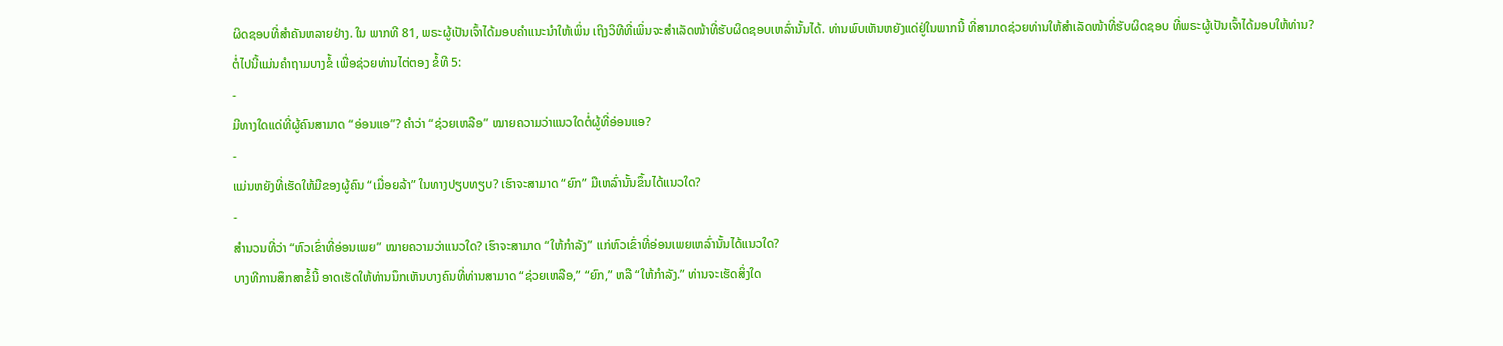ຜິດຊອບທີ່ສຳຄັນຫລາຍຢ່າງ. ໃນ ພາກທີ 81, ພຣະຜູ້ເປັນເຈົ້າໄດ້ມອບຄຳແນະນຳໃຫ້ເພິ່ນ ເຖິງວິທີທີ່ເພິ່ນຈະສຳເລັດໜ້າທີ່ຮັບຜິດຊອບເຫລົ່ານັ້ນໄດ້. ທ່ານພົບເຫັນຫຍັງແດ່ຢູ່ໃນພາກນີ້ ທີ່ສາມາດຊ່ວຍທ່ານໃຫ້ສຳເລັດໜ້າທີ່ຮັບຜິດຊອບ ທີ່ພຣະຜູ້ເປັນເຈົ້າໄດ້ມອບໃຫ້ທ່ານ?
ຕໍ່ໄປນີ້ແມ່ນຄຳຖາມບາງຂໍ້ ເພື່ອຊ່ວຍທ່ານໄຕ່ຕອງ ຂໍ້ທີ 5:
-
ມີທາງໃດແດ່ທີ່ຜູ້ຄົນສາມາດ “ອ່ອນແອ”? ຄຳວ່າ “ຊ່ວຍເຫລືອ” ໝາຍຄວາມວ່າແນວໃດຕໍ່ຜູ້ທີ່ອ່ອນແອ?
-
ແມ່ນຫຍັງທີ່ເຮັດໃຫ້ມືຂອງຜູ້ຄົນ “ເມື່ອຍລ້າ” ໃນທາງປຽບທຽບ? ເຮົາຈະສາມາດ “ຍົກ” ມືເຫລົ່ານັ້ນຂຶ້ນໄດ້ແນວໃດ?
-
ສຳນວນທີ່ວ່າ “ຫົວເຂົ່າທີ່ອ່ອນເພຍ” ໝາຍຄວາມວ່າແນວໃດ? ເຮົາຈະສາມາດ “ໃຫ້ກຳລັງ” ແກ່ຫົວເຂົ່າທີ່ອ່ອນເພຍເຫລົ່ານັ້ນໄດ້ແນວໃດ?
ບາງທີການສຶກສາຂໍ້ນີ້ ອາດເຮັດໃຫ້ທ່ານນຶກເຫັນບາງຄົນທີ່ທ່ານສາມາດ “ຊ່ວຍເຫລືອ,” “ຍົກ,” ຫລື “ໃຫ້ກຳລັງ.” ທ່ານຈະເຮັດສິ່ງໃດ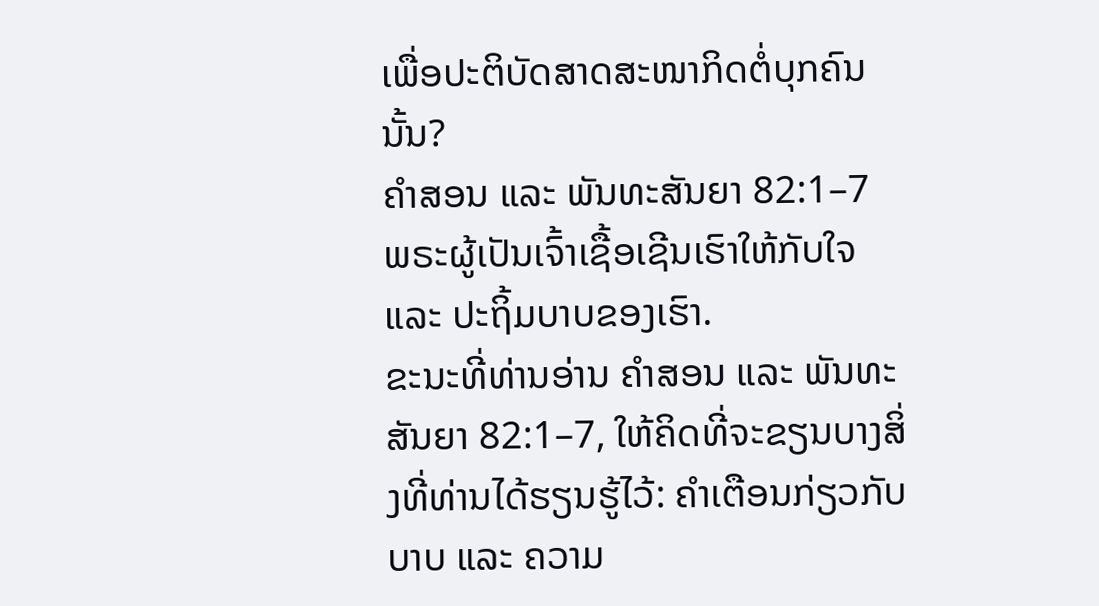ເພື່ອປະຕິບັດສາດສະໜາກິດຕໍ່ບຸກຄົນນັ້ນ?
ຄຳສອນ ແລະ ພັນທະສັນຍາ 82:1–7
ພຣະຜູ້ເປັນເຈົ້າເຊື້ອເຊີນເຮົາໃຫ້ກັບໃຈ ແລະ ປະຖິ້ມບາບຂອງເຮົາ.
ຂະນະທີ່ທ່ານອ່ານ ຄຳສອນ ແລະ ພັນທະສັນຍາ 82:1–7, ໃຫ້ຄິດທີ່ຈະຂຽນບາງສິ່ງທີ່ທ່ານໄດ້ຮຽນຮູ້ໄວ້: ຄຳເຕືອນກ່ຽວກັບບາບ ແລະ ຄວາມ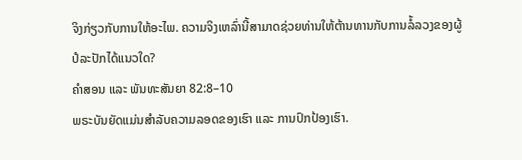ຈິງກ່ຽວກັບການໃຫ້ອະໄພ. ຄວາມຈິງເຫລົ່ານີ້ສາມາດຊ່ວຍທ່ານໃຫ້ຕ້ານທານກັບການລໍ້ລວງຂອງຜູ້ປໍລະປັກໄດ້ແນວໃດ?
ຄຳສອນ ແລະ ພັນທະສັນຍາ 82:8–10
ພຣະບັນຍັດແມ່ນສຳລັບຄວາມລອດຂອງເຮົາ ແລະ ການປົກປ້ອງເຮົາ.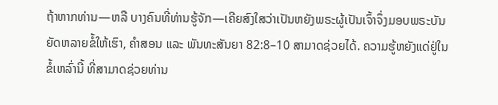ຖ້າຫາກທ່ານ—ຫລື ບາງຄົນທີ່ທ່ານຮູ້ຈັກ—ເຄີຍສົງໃສວ່າເປັນຫຍັງພຣະຜູ້ເປັນເຈົ້າຈຶ່ງມອບພຣະບັນຍັດຫລາຍຂໍ້ໃຫ້ເຮົາ, ຄຳສອນ ແລະ ພັນທະສັນຍາ 82:8–10 ສາມາດຊ່ວຍໄດ້. ຄວາມຮູ້ຫຍັງແດ່ຢູ່ໃນຂໍ້ເຫລົ່ານີ້ ທີ່ສາມາດຊ່ວຍທ່ານ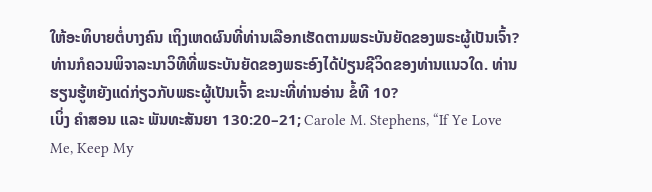ໃຫ້ອະທິບາຍຕໍ່ບາງຄົນ ເຖິງເຫດຜົນທີ່ທ່ານເລືອກເຮັດຕາມພຣະບັນຍັດຂອງພຣະຜູ້ເປັນເຈົ້າ? ທ່ານກໍຄວນພິຈາລະນາວິທີທີ່ພຣະບັນຍັດຂອງພຣະອົງໄດ້ປ່ຽນຊີວິດຂອງທ່ານແນວໃດ. ທ່ານຮຽນຮູ້ຫຍັງແດ່ກ່ຽວກັບພຣະຜູ້ເປັນເຈົ້າ ຂະນະທີ່ທ່ານອ່ານ ຂໍ້ທີ 10?
ເບິ່ງ ຄຳສອນ ແລະ ພັນທະສັນຍາ 130:20–21; Carole M. Stephens, “If Ye Love Me, Keep My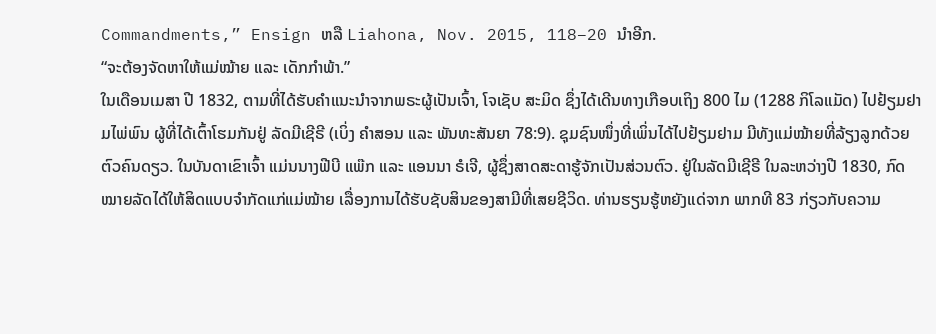Commandments,” Ensign ຫລື Liahona, Nov. 2015, 118–20 ນຳອີກ.
“ຈະຕ້ອງຈັດຫາໃຫ້ແມ່ໝ້າຍ ແລະ ເດັກກຳພ້າ.”
ໃນເດືອນເມສາ ປີ 1832, ຕາມທີ່ໄດ້ຮັບຄຳແນະນຳຈາກພຣະຜູ້ເປັນເຈົ້າ, ໂຈເຊັບ ສະມິດ ຊຶ່ງໄດ້ເດີນທາງເກືອບເຖິງ 800 ໄມ (1288 ກິໂລແມັດ) ໄປຢ້ຽມຢາມໄພ່ພົນ ຜູ້ທີ່ໄດ້ເຕົ້າໂຮມກັນຢູ່ ລັດມີເຊີຣີ (ເບິ່ງ ຄຳສອນ ແລະ ພັນທະສັນຍາ 78:9). ຊຸມຊົນໜຶ່ງທີ່ເພິ່ນໄດ້ໄປຢ້ຽມຢາມ ມີທັງແມ່ໝ້າຍທີ່ລ້ຽງລູກດ້ວຍຕົວຄົນດຽວ. ໃນບັນດາເຂົາເຈົ້າ ແມ່ນນາງຟີບີ ແພ໊ກ ແລະ ແອນນາ ຣໍເຈີ, ຜູ້ຊຶ່ງສາດສະດາຮູ້ຈັກເປັນສ່ວນຕົວ. ຢູ່ໃນລັດມີເຊີຣີ ໃນລະຫວ່າງປີ 1830, ກົດໝາຍລັດໄດ້ໃຫ້ສິດແບບຈຳກັດແກ່ແມ່ໝ້າຍ ເລື່ອງການໄດ້ຮັບຊັບສິນຂອງສາມີທີ່ເສຍຊີວິດ. ທ່ານຮຽນຮູ້ຫຍັງແດ່ຈາກ ພາກທີ 83 ກ່ຽວກັບຄວາມ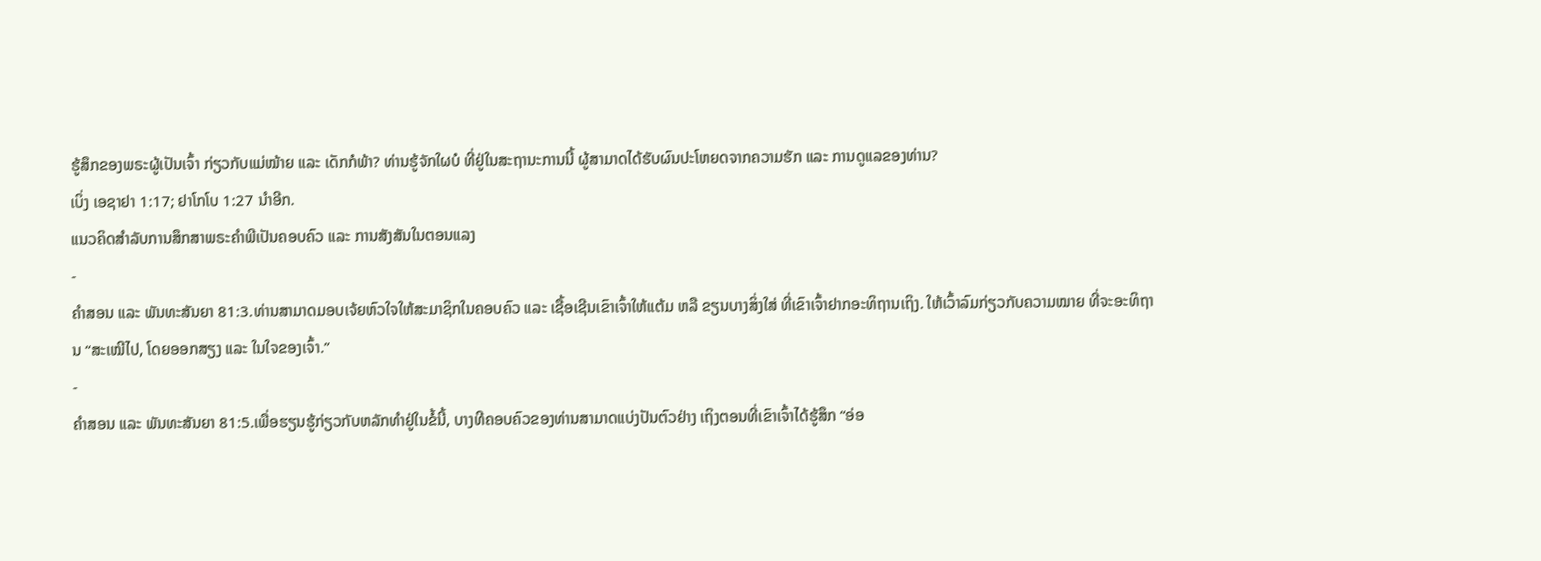ຮູ້ສຶກຂອງພຣະຜູ້ເປັນເຈົ້າ ກ່ຽວກັບແມ່ໝ້າຍ ແລະ ເດັກກໍພ້າ? ທ່ານຮູ້ຈັກໃຜບໍ ທີ່ຢູ່ໃນສະຖານະການນີ້ ຜູ້ສາມາດໄດ້ຮັບຜົນປະໂຫຍດຈາກຄວາມຮັກ ແລະ ການດູແລຂອງທ່ານ?
ເບິ່ງ ເອຊາຢາ 1:17; ຢາໂກໂບ 1:27 ນຳອີກ.
ແນວຄິດສຳລັບການສຶກສາພຣະຄຳພີເປັນຄອບຄົວ ແລະ ການສັງສັນໃນຕອນແລງ
-
ຄຳສອນ ແລະ ພັນທະສັນຍາ 81:3.ທ່ານສາມາດມອບເຈ້ຍຫົວໃຈໃຫ້ສະມາຊິກໃນຄອບຄົວ ແລະ ເຊື້ອເຊີນເຂົາເຈົ້າໃຫ້ແຕ້ມ ຫລື ຂຽນບາງສິ່ງໃສ່ ທີ່ເຂົາເຈົ້າຢາກອະທິຖານເຖິງ. ໃຫ້ເວົ້າລົມກ່ຽວກັບຄວາມໝາຍ ທີ່ຈະອະທິຖານ “ສະເໝີໄປ, ໂດຍອອກສຽງ ແລະ ໃນໃຈຂອງເຈົ້າ.”
-
ຄຳສອນ ແລະ ພັນທະສັນຍາ 81:5.ເພື່ອຮຽນຮູ້ກ່ຽວກັບຫລັກທຳຢູ່ໃນຂໍ້ນີ້, ບາງທີຄອບຄົວຂອງທ່ານສາມາດແບ່ງປັນຕົວຢ່າງ ເຖິງຕອນທີ່ເຂົາເຈົ້າໄດ້ຮູ້ສຶກ “ອ່ອ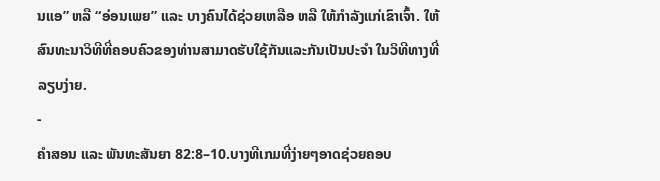ນແອ” ຫລື “ອ່ອນເພຍ” ແລະ ບາງຄົນໄດ້ຊ່ວຍເຫລືອ ຫລື ໃຫ້ກຳລັງແກ່ເຂົາເຈົ້າ. ໃຫ້ສົນທະນາວິທີທີ່ຄອບຄົວຂອງທ່ານສາມາດຮັບໃຊ້ກັນແລະກັນເປັນປະຈຳ ໃນວິທີທາງທີ່ລຽບງ່າຍ.
-
ຄຳສອນ ແລະ ພັນທະສັນຍາ 82:8–10.ບາງທີເກມທີ່ງ່າຍໆອາດຊ່ວຍຄອບ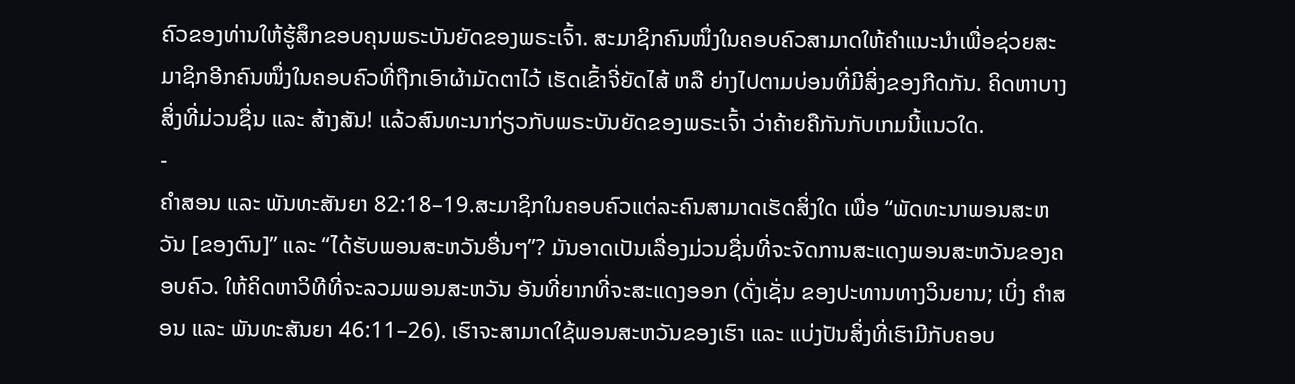ຄົວຂອງທ່ານໃຫ້ຮູ້ສຶກຂອບຄຸນພຣະບັນຍັດຂອງພຣະເຈົ້າ. ສະມາຊິກຄົນໜຶ່ງໃນຄອບຄົວສາມາດໃຫ້ຄຳແນະນຳເພື່ອຊ່ວຍສະມາຊິກອີກຄົນໜຶ່ງໃນຄອບຄົວທີ່ຖືກເອົາຜ້າມັດຕາໄວ້ ເຮັດເຂົ້າຈີ່ຍັດໄສ້ ຫລື ຍ່າງໄປຕາມບ່ອນທີ່ມີສິ່ງຂອງກີດກັນ. ຄິດຫາບາງສິ່ງທີ່ມ່ວນຊື່ນ ແລະ ສ້າງສັນ! ແລ້ວສົນທະນາກ່ຽວກັບພຣະບັນຍັດຂອງພຣະເຈົ້າ ວ່າຄ້າຍຄືກັນກັບເກມນີ້ແນວໃດ.
-
ຄຳສອນ ແລະ ພັນທະສັນຍາ 82:18–19.ສະມາຊິກໃນຄອບຄົວແຕ່ລະຄົນສາມາດເຮັດສິ່ງໃດ ເພື່ອ “ພັດທະນາພອນສະຫວັນ [ຂອງຕົນ]” ແລະ “ໄດ້ຮັບພອນສະຫວັນອື່ນໆ”? ມັນອາດເປັນເລື່ອງມ່ວນຊື່ນທີ່ຈະຈັດການສະແດງພອນສະຫວັນຂອງຄອບຄົວ. ໃຫ້ຄິດຫາວິທີທີ່ຈະລວມພອນສະຫວັນ ອັນທີ່ຍາກທີ່ຈະສະແດງອອກ (ດັ່ງເຊັ່ນ ຂອງປະທານທາງວິນຍານ; ເບິ່ງ ຄຳສອນ ແລະ ພັນທະສັນຍາ 46:11–26). ເຮົາຈະສາມາດໃຊ້ພອນສະຫວັນຂອງເຮົາ ແລະ ແບ່ງປັນສິ່ງທີ່ເຮົາມີກັບຄອບ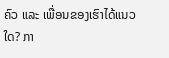ຄົວ ແລະ ເພື່ອນຂອງເຮົາໄດ້ແນວໃດ? ກາ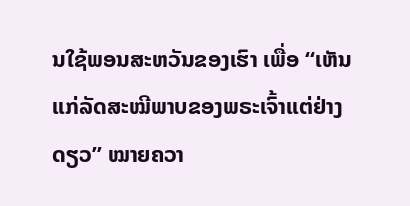ນໃຊ້ພອນສະຫວັນຂອງເຮົາ ເພື່ອ “ເຫັນແກ່ລັດສະໝີພາບຂອງພຣະເຈົ້າແຕ່ຢ່າງດຽວ” ໝາຍຄວາ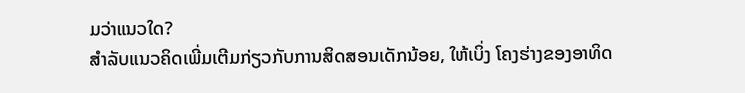ມວ່າແນວໃດ?
ສຳລັບແນວຄິດເພີ່ມເຕີມກ່ຽວກັບການສິດສອນເດັກນ້ອຍ, ໃຫ້ເບິ່ງ ໂຄງຮ່າງຂອງອາທິດ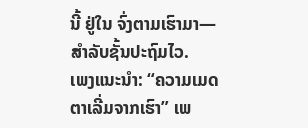ນີ້ ຢູ່ໃນ ຈົ່ງຕາມເຮົາມາ—ສຳລັບຊັ້ນປະຖົມໄວ.
ເພງແນະນຳ: “ຄວາມເມດຕາເລີ່ມຈາກເຮົາ” ເພ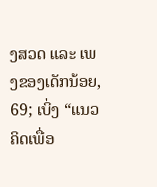ງສວດ ແລະ ເພງຂອງເດັກນ້ອຍ, 69; ເບິ່ງ “ແນວຄິດເພື່ອ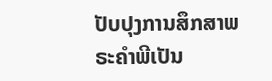ປັບປຸງການສຶກສາພຣະຄຳພີເປັນ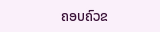ຄອບຄົວຂ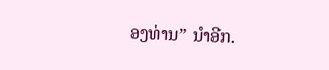ອງທ່ານ” ນຳອີກ.